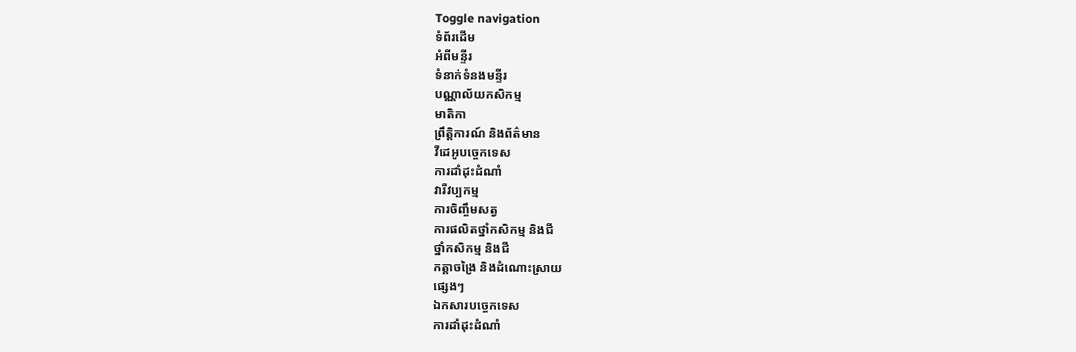Toggle navigation
ទំព័រដើម
អំពីមន្ទីរ
ទំនាក់ទំនងមន្ទីរ
បណ្ណាល័យកសិកម្ម
មាតិកា
ព្រឹត្តិការណ៍ និងព័ត៌មាន
វីដេអូបច្ចេកទេស
ការដាំដុះដំណាំ
វារីវប្បកម្ម
ការចិញ្ចឹមសត្វ
ការផលិតថ្នាំកសិកម្ម និងជី
ថ្នាំកសិកម្ម និងជី
កត្តាចង្រៃ និងដំណោះស្រាយ
ផ្សេងៗ
ឯកសារបច្ចេកទេស
ការដាំដុះដំណាំ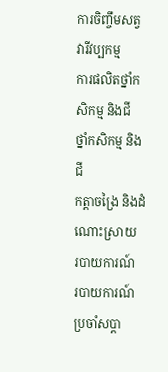ការចិញ្ចឹមសត្វ
វារីវប្បកម្ម
ការផលិតថ្នាំកសិកម្ម និងជី
ថ្នាំកសិកម្ម និងជី
កត្តាចង្រៃ និងដំណោះស្រាយ
របាយការណ៍
របាយការណ៍ប្រចាំសប្តា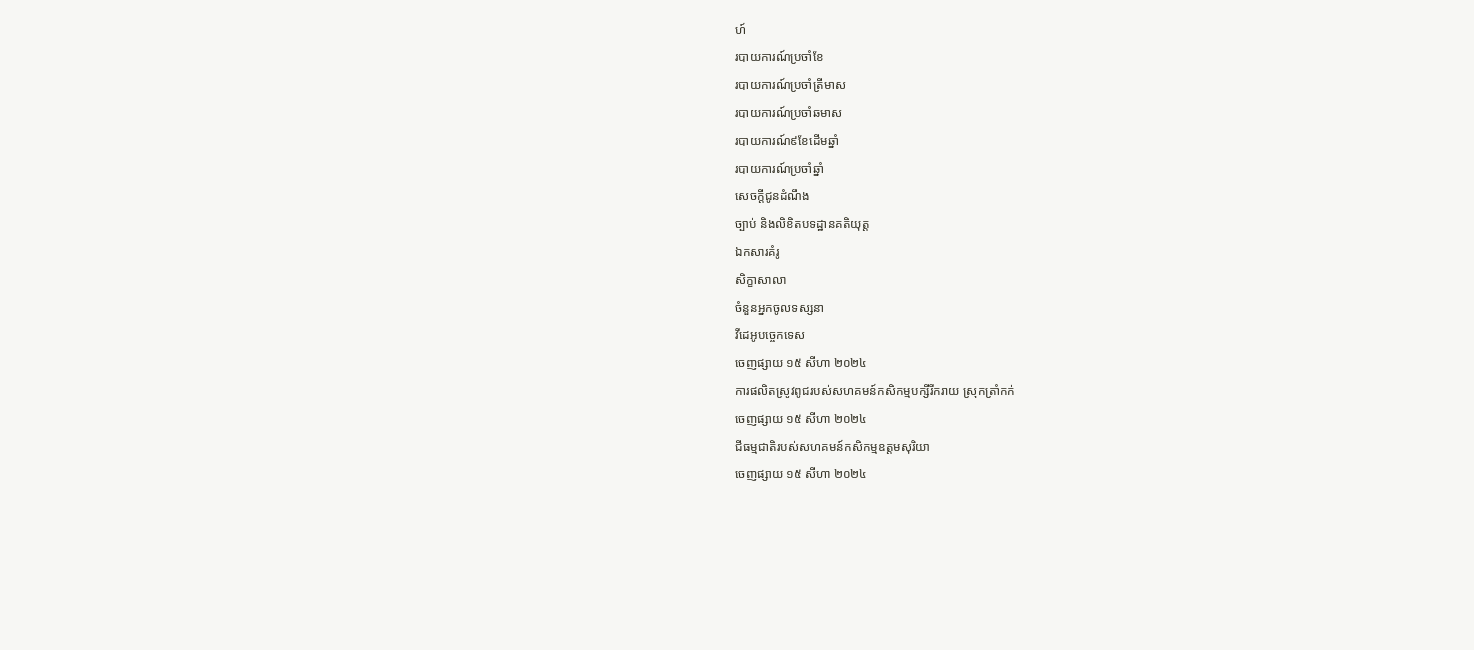ហ៍
របាយការណ៍ប្រចាំខែ
របាយការណ៍ប្រចាំត្រីមាស
របាយការណ៍ប្រចាំឆមាស
របាយការណ៍៩ខែដើមឆ្នាំ
របាយការណ៍ប្រចាំឆ្នាំ
សេចក្តីជូនដំណឹង
ច្បាប់ និងលិខិតបទដ្ឋានគតិយុត្ត
ឯកសារគំរូ
សិក្ខាសាលា
ចំនួនអ្នកចូលទស្សនា
វីដេអូបច្ចេកទេស
ចេញផ្សាយ ១៥ សីហា ២០២៤
ការផលិតស្រូវពូជរបស់សហគមន៍កសិកម្មបក្សីរីករាយ ស្រុកត្រាំកក់
ចេញផ្សាយ ១៥ សីហា ២០២៤
ជីធម្មជាតិរបស់សហគមន៍កសិកម្មឧត្តមសុរិយា
ចេញផ្សាយ ១៥ សីហា ២០២៤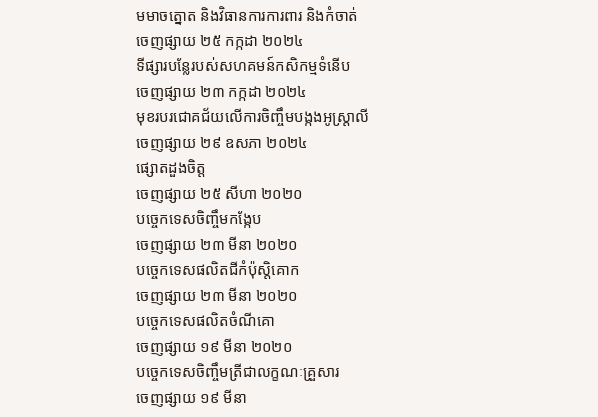មមាចត្នោត និងវិធានការការពារ និងកំចាត់
ចេញផ្សាយ ២៥ កក្កដា ២០២៤
ទីផ្សារបន្លែរបស់សហគមន៍កសិកម្មទំនើប
ចេញផ្សាយ ២៣ កក្កដា ២០២៤
មុខរបរជោគជ័យលើការចិញ្ចឹមបង្កងអូស្រ្តាលី
ចេញផ្សាយ ២៩ ឧសភា ២០២៤
ផ្សោតដួងចិត្ត
ចេញផ្សាយ ២៥ សីហា ២០២០
បច្ចេកទេសចិញ្ចឹមកង្កែប
ចេញផ្សាយ ២៣ មីនា ២០២០
បច្ចេកទេសផលិតជីកំប៉ុស្តិគោក
ចេញផ្សាយ ២៣ មីនា ២០២០
បច្ចេកទេសផលិតចំណីគោ
ចេញផ្សាយ ១៩ មីនា ២០២០
បច្ចេកទេសចិញ្ចឹមត្រីជាលក្ខណៈគ្រួសារ
ចេញផ្សាយ ១៩ មីនា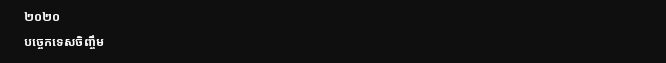២០២០
បច្ចេកទេសចិញ្ចឹម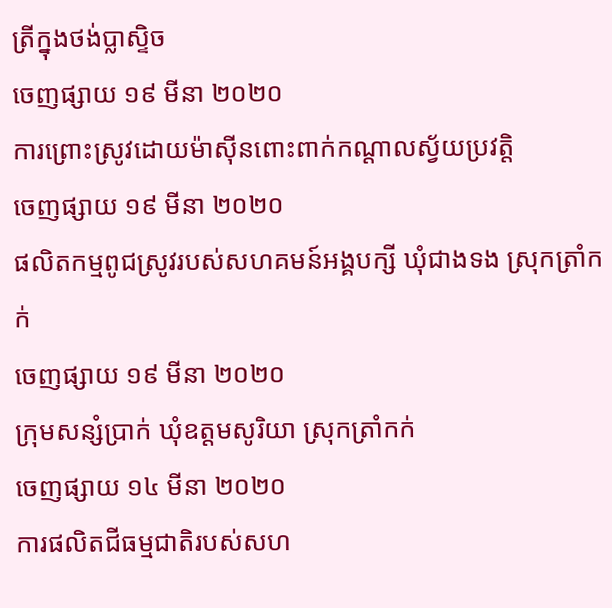ត្រីក្នុងថង់ប្លាស្ទិច
ចេញផ្សាយ ១៩ មីនា ២០២០
ការព្រោះស្រូវដោយម៉ាស៊ីនពោះពាក់កណ្តាលស្វ័យប្រវត្តិ
ចេញផ្សាយ ១៩ មីនា ២០២០
ផលិតកម្មពូជស្រូវរបស់សហគមន៍អង្គបក្សី ឃុំជាងទង ស្រុកត្រាំកក់
ចេញផ្សាយ ១៩ មីនា ២០២០
ក្រុមសន្សំប្រាក់ ឃុំឧត្តមសូរិយា ស្រុកត្រាំកក់
ចេញផ្សាយ ១៤ មីនា ២០២០
ការផលិតជីធម្មជាតិរបស់សហ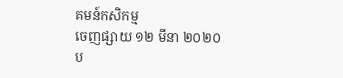គមន៍កសិកម្ម
ចេញផ្សាយ ១២ មីនា ២០២០
ប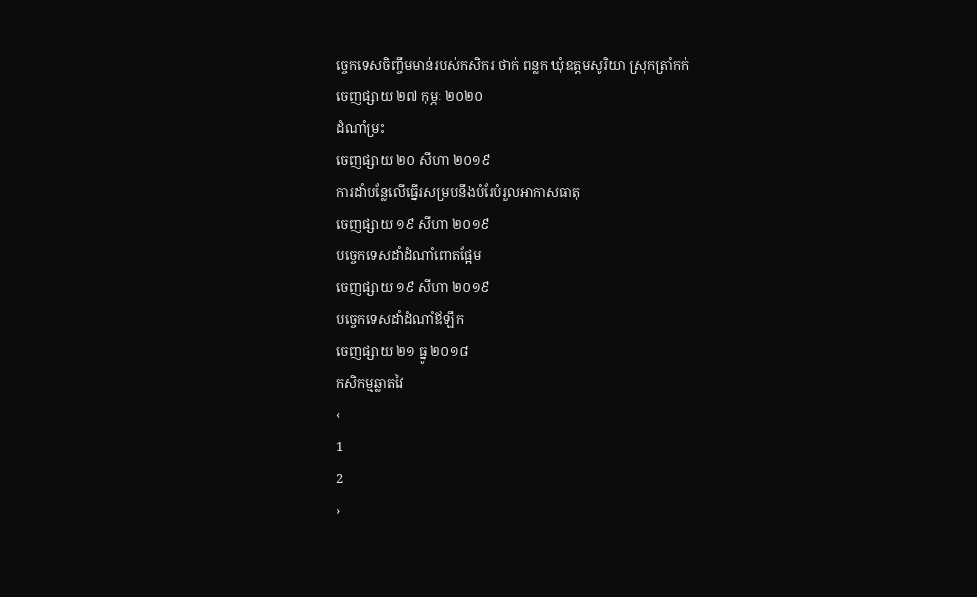ច្ចេកទេសចិញ្ចឹមមាន់របស់កសិករ ថាក់ ពន្លក ឃុំឧត្តមសូរិយា ស្រុកត្រាំកក់
ចេញផ្សាយ ២៧ កុម្ភៈ ២០២០
ដំណាំម្រះ
ចេញផ្សាយ ២០ សីហា ២០១៩
ការដាំបន្លែលើធ្នើរសម្របនឹងបំរែបំរួលអាកាសធាតុ
ចេញផ្សាយ ១៩ សីហា ២០១៩
បច្ចេកទេសដាំដំណាំពោតផ្អែម
ចេញផ្សាយ ១៩ សីហា ២០១៩
បច្ចេកទេសដាំដំណាំឪឡឹក
ចេញផ្សាយ ២១ ធ្នូ ២០១៨
កសិកម្មឆ្លាតវៃ
‹
1
2
›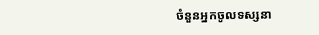ចំនួនអ្នកចូលទស្សនា